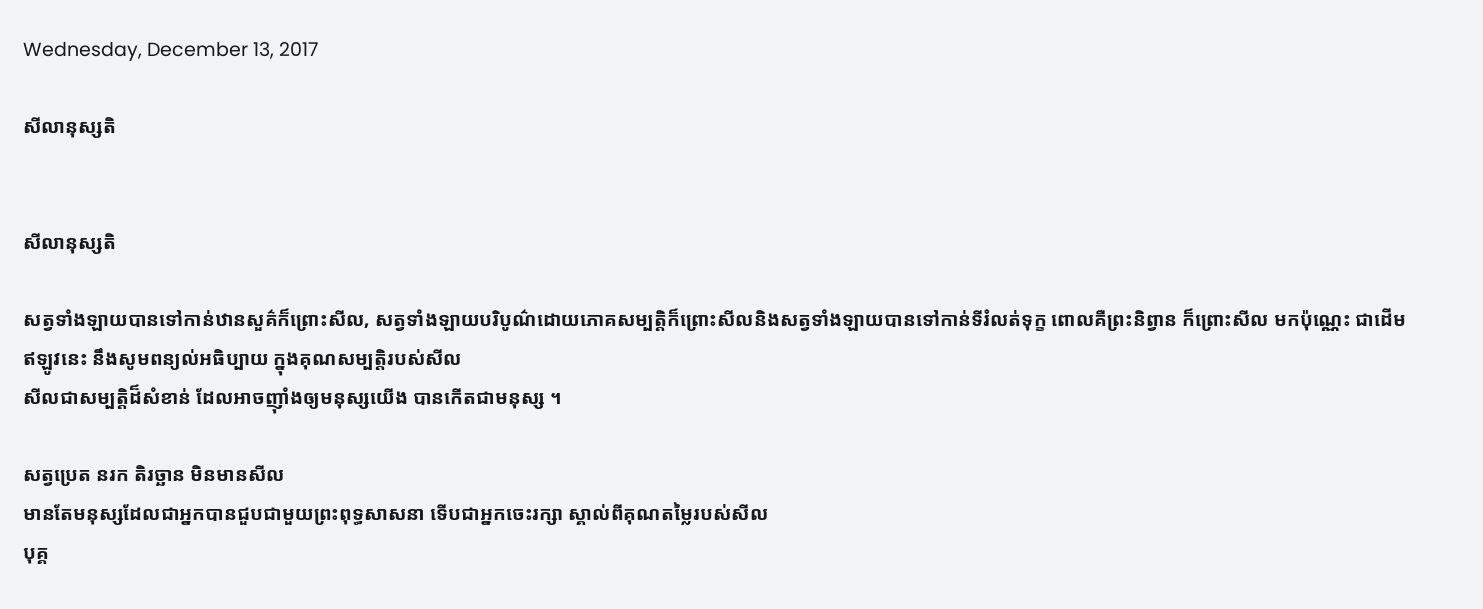Wednesday, December 13, 2017

សីលានុស្សតិ


សីលានុស្សតិ

សត្វទាំងឡាយបានទៅកាន់ឋានសួគ៌ក៏ព្រោះសីល, សត្វទាំងឡាយបរិបូណ៌ដោយភោគសម្បត្តិក៏ព្រោះសីលនិងសត្វទាំងឡាយបានទៅកាន់ទីរំលត់ទុក្ខ ពោលគឺព្រះនិព្វាន ក៏ព្រោះសីល មកប៉ុណ្ណេះ ជាដើម
ឥឡូវនេះ នឹងសូមពន្យល់អធិប្បាយ ក្នុងគុណសម្បត្តិរបស់សីល
សីលជាសម្បត្តិដ៏សំខាន់ ដែលអាចញ៉ាំងឲ្យមនុស្សយើង បានកើតជាមនុស្ស ។

សត្វប្រេត នរក តិរច្ឆាន មិនមានសីល
មានតែមនុស្សដែលជាអ្នកបានជួបជាមួយព្រះពុទ្ធសាសនា ទើបជាអ្នកចេះរក្សា ស្គាល់ពីគុណតម្លៃរបស់សីល
បុគ្គ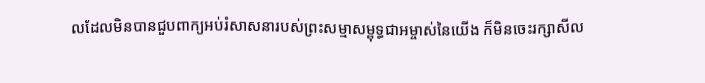លដែលមិនបានជួបពាក្យអប់រំសាសនារបស់ព្រះសម្មាសម្ពុទ្ធជាអម្ចាស់នៃយើង ក៏មិនចេះរក្សាសីល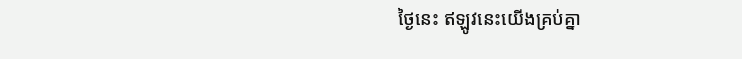ថ្ងៃនេះ ឥឡូវនេះយើងគ្រប់គ្នា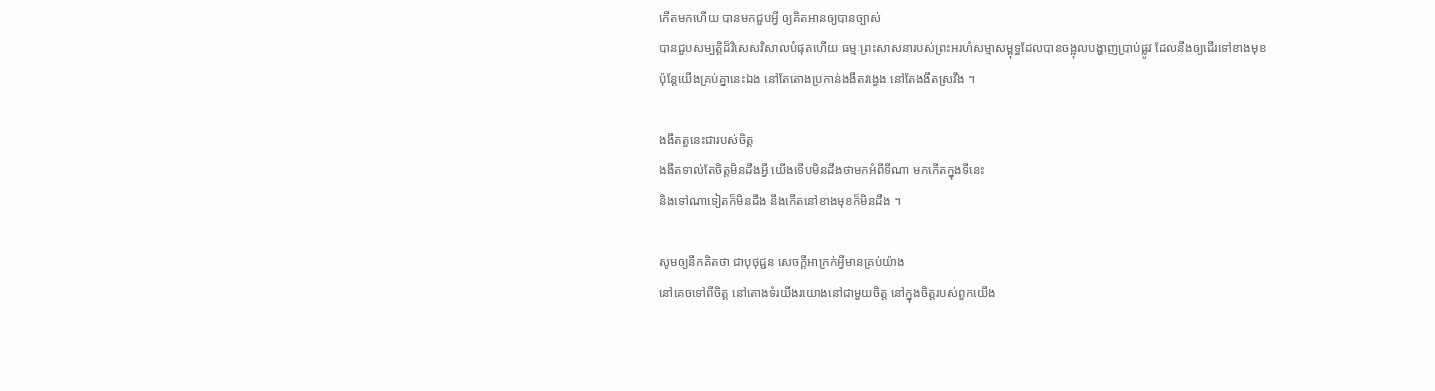កើតមកហើយ បានមកជួបអ្វី ឲ្យគិតអានឲ្យបានច្បាស់
បានជួបសម្បត្តិដ៏វិសេសវិសាលបំផុតហើយ ធម្មៈព្រះសាសនារបស់ព្រះអរហំសម្មាសម្ពុទ្ធដែលបានចង្អុលបង្ហាញប្រាប់ផ្លូវ ដែលនឹងឲ្យដើរទៅខាងមុខ
ប៉ុន្តែយើងគ្រប់គ្នានេះឯង នៅតែតោងប្រកាន់ងងឹតវង្វេង នៅតែងងឹតស្រវឹង ។

ងងឹតតួនេះជារបស់ចិត្ត
ងងឹតទាល់តែចិត្តមិនដឹងអ្វី យើងទើបមិនដឹងថាមកអំពីទីណា មកកើតក្នុងទីនេះ
និងទៅណាទៀតក៏មិនដឹង នឹងកើតនៅខាងមុខក៏មិនដឹង ។

សូមឲ្យនឹកគិតថា ជាបុថុជ្ជន សេចក្ដីអាក្រក់អ្វីមានគ្រប់យ៉ាង
នៅគេចទៅពីចិត្ត នៅតោងទំរយីងរយោងនៅជាមួយចិត្ត នៅក្នុងចិត្តរបស់ពួកយើង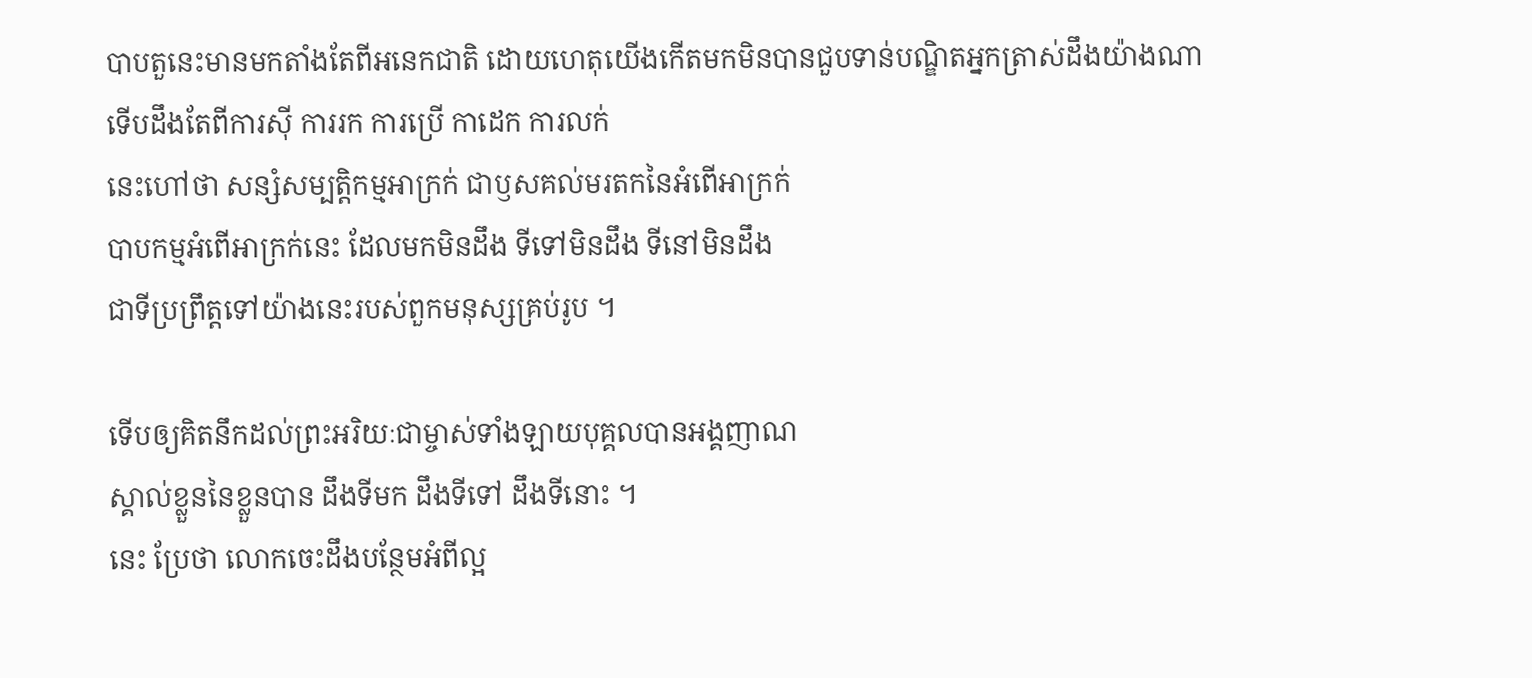បាបតួនេះមានមកតាំងតែពីអនេកជាតិ ដោយហេតុយើងកើតមកមិនបានជួបទាន់បណ្ឌិតអ្នកត្រាស់ដឹងយ៉ាងណា
ទើបដឹងតែពីការស៊ី ការរក ការប្រើ កាដេក ការលក់
នេះហៅថា សន្សំសម្បត្តិកម្មអាក្រក់ ជាឫសគល់មរតកនៃអំពើអាក្រក់
បាបកម្មអំពើអាក្រក់នេះ ដែលមកមិនដឹង ទីទៅមិនដឹង ទីនៅមិនដឹង
ជាទីប្រព្រឹត្តទៅយ៉ាងនេះរបស់ពួកមនុស្សគ្រប់រូប ។

ទើបឲ្យគិតនឹកដល់ព្រះអរិយៈជាម្ចាស់ទាំងឡាយបុគ្គលបានអង្គញាណ
ស្គាល់ខ្លួននៃខ្លួនបាន ដឹងទីមក ដឹងទីទៅ ដឹងទីនោះ ។
នេះ ប្រែថា លោកចេះដឹងបន្ថែមអំពីល្អ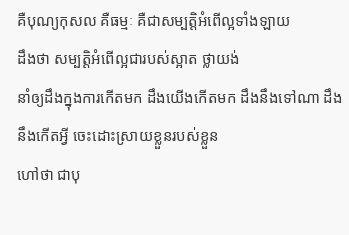គឺបុណ្យកុសល គឺធម្មៈ គឺជាសម្បត្តិអំពើល្អទាំងឡាយ
ដឹងថា សម្បត្តិអំពើល្អជារបស់ស្អាត ថ្លាយង់
នាំឲ្យដឹងក្នុងការកើតមក ដឹងយើងកើតមក ដឹងនឹងទៅណា ដឹងនឹងកើតអ្វី ចេះដោះស្រាយខ្លួនរបស់ខ្លួន
ហៅថា ជាបុ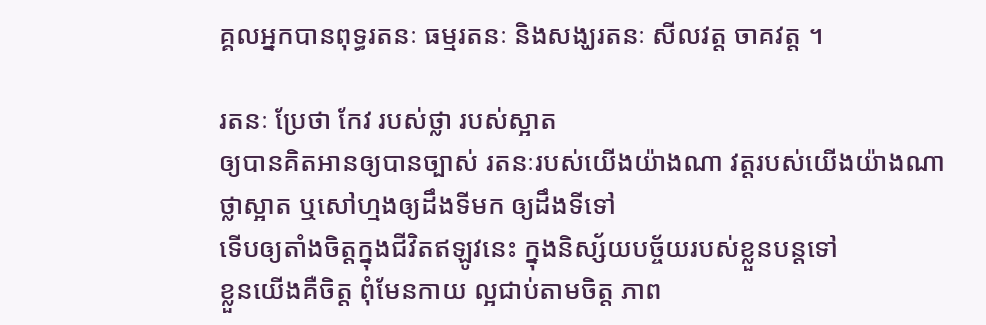គ្គលអ្នកបានពុទ្ធរតនៈ ធម្មរតនៈ និងសង្ឃរតនៈ សីលវត្ត ចាគវត្ត ។

រតនៈ ប្រែថា កែវ របស់ថ្លា របស់ស្អាត
ឲ្យបានគិតអានឲ្យបានច្បាស់ រតនៈរបស់យើងយ៉ាងណា វត្តរបស់យើងយ៉ាងណា
ថ្លាស្អាត ឬសៅហ្មងឲ្យដឹងទីមក ឲ្យដឹងទីទៅ
ទើបឲ្យតាំងចិត្តក្នុងជីវិតឥឡូវនេះ ក្នុងនិស្ស័យបច្ច័យរបស់ខ្លួនបន្តទៅ
ខ្លួនយើងគឺចិត្ត ពុំមែនកាយ ល្អជាប់តាមចិត្ត ភាព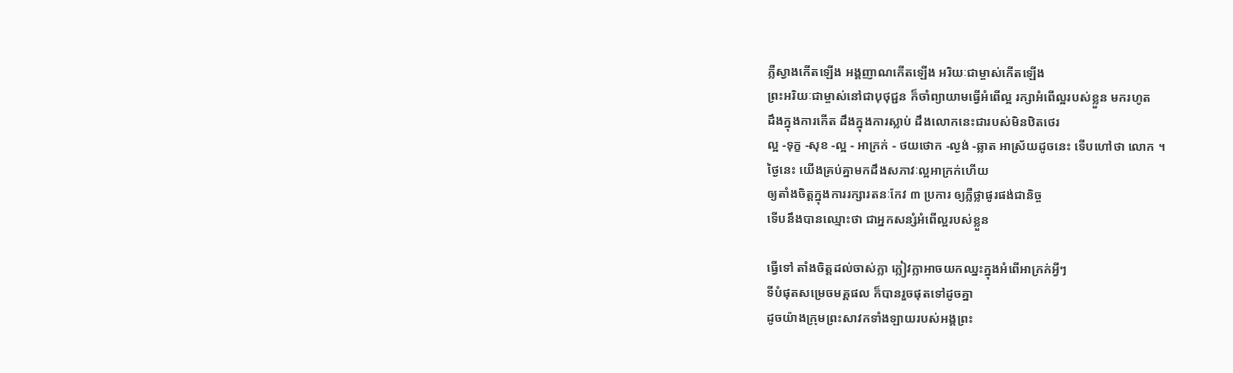ភ្លឺស្វាងកើតឡើង អង្គញាណកើតឡើង អរិយៈជាម្ចាស់កើតឡើង
ព្រះអរិយៈជាម្ចាស់នៅជាបុថុជ្ជន ក៏ចាំព្យាយាមធ្វើអំពើល្អ រក្សាអំពើល្អរបស់ខ្លួន មករហូត
ដឹងក្នុងការកើត ដឹងក្នុងការស្លាប់ ដឹងលោកនេះជារបស់មិនឋិតថេរ
ល្អ -ទុក្ខ -សុខ -ល្អ - អាក្រក់ - ថយថោក -ល្ងង់ -ឆ្លាត អាស្រ័យដូចនេះ ទើបហៅថា លោក ។
ថ្ងៃនេះ យើងគ្រប់គ្នាមកដឹងសភាវៈល្អអាក្រក់ហើយ
ឲ្យតាំងចិត្តក្នុងការរក្សារតនៈកែវ ៣ ប្រការ ឲ្យភ្លឺថ្លាផូរផង់ជានិច្ច
ទើបនឹងបានឈ្មោះថា ជាអ្នកសន្សំអំពើល្អរបស់ខ្លួន

ធ្វើទៅ តាំងចិត្តដល់ចាស់ក្លា ក្លៀវក្លាអាចយកឈ្នះក្នុងអំពើអាក្រក់អ្វីៗ
ទីបំផុតសម្រេចមគ្គផល ក៏បានរួចផុតទៅដូចគ្នា
ដូចយ៉ាងក្រុមព្រះសាវកទាំងឡាយរបស់អង្គព្រះ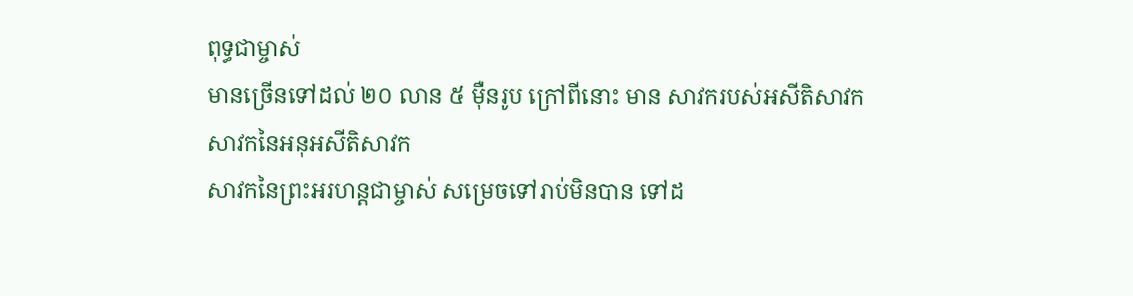ពុទ្ធជាម្ចាស់
មានច្រើនទៅដល់ ២០ លាន ៥ ម៉ឺនរូប ក្រៅពីនោះ មាន សាវករបស់អសីតិសាវក សាវកនៃអនុអសីតិសាវក
សាវកនៃព្រះអរហន្តជាម្ចាស់ សម្រេចទៅរាប់មិនបាន ទៅដ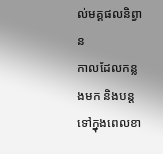ល់មគ្គផលនិព្វាន
កាលដែលកន្លងមក និងបន្តទៅក្នុងពេលខា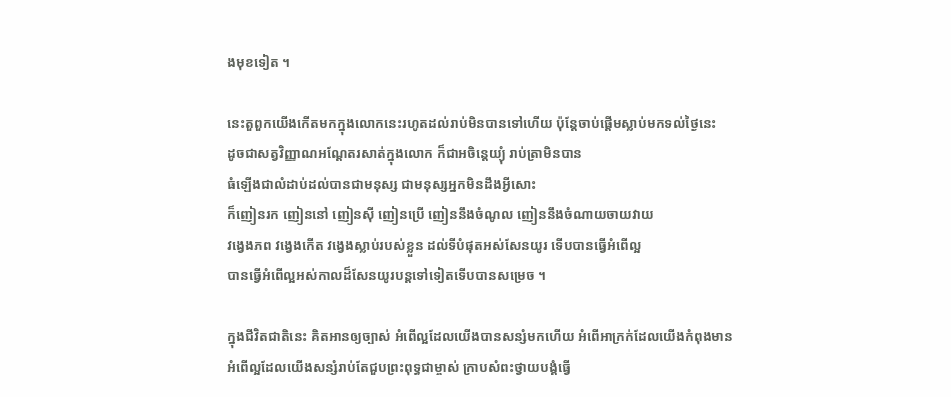ងមុខទៀត ។

នេះតួពួកយើងកើតមកក្នុងលោកនេះរហូតដល់រាប់មិនបានទៅហើយ ប៉ុន្តែចាប់ផ្ដើមស្លាប់មកទល់ថ្ងៃនេះ
ដូចជាសត្វវិញ្ញាណអណ្ដែតរសាត់ក្នុងលោក ក៏ជាអចិន្តេយ្យុំ រាប់ត្រាមិនបាន
ធំឡើងជាលំដាប់ដល់បានជាមនុស្ស ជាមនុស្សអ្នកមិនដឹងអ្វីសោះ
ក៏ញៀនរក ញៀននៅ ញៀនស៊ី ញៀនប្រើ ញៀននឹងចំណូល ញៀននឹងចំណាយចាយវាយ
វង្វេងភព វង្វេងកើត វង្វេងស្លាប់របស់ខ្លួន ដល់ទីបំផុតអស់សែនយូរ ទើបបានធ្វើអំពើល្អ
បានធ្វើអំពើល្អអស់កាលដ៏សែនយូរបន្តទៅទៀតទើបបានសម្រេច ។

ក្នុងជីវិតជាតិនេះ គិតអានឲ្យច្បាស់ អំពើល្អដែលយើងបានសន្សំមកហើយ អំពើអាក្រក់ដែលយើងកំពុងមាន
អំពើល្អដែលយើងសន្សំរាប់តែជួបព្រះពុទ្ធជាម្ចាស់ ក្រាបសំពះថ្វាយបង្គំធ្វើ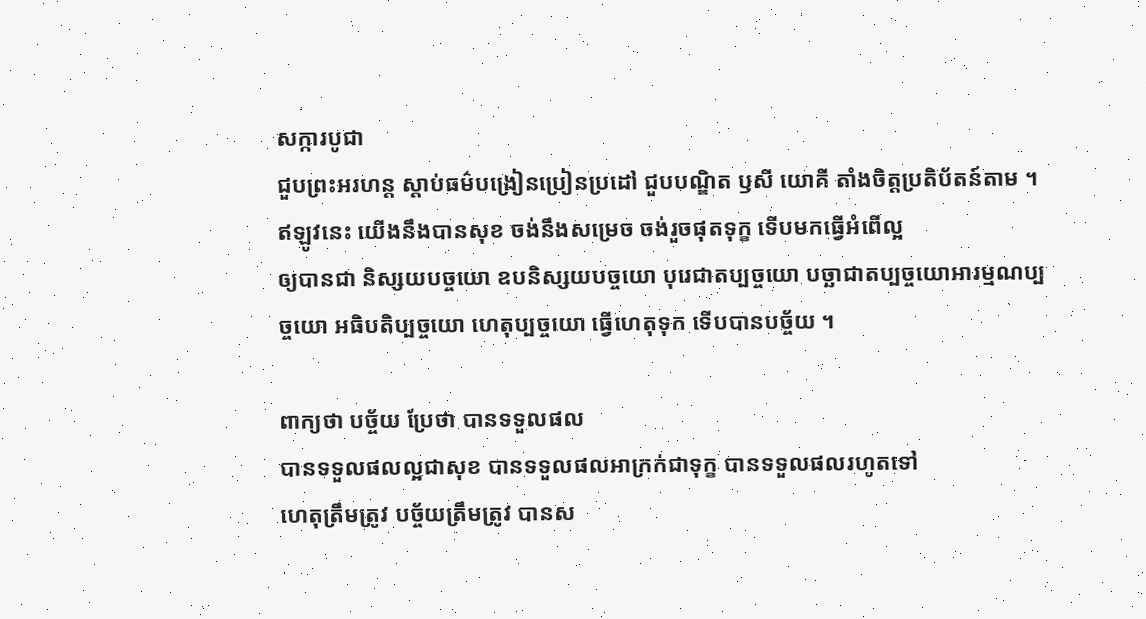សក្ការបូជា
ជួបព្រះអរហន្ត ស្ដាប់ធម៌បង្រៀនប្រៀនប្រដៅ ជួបបណ្ឌិត ឫសី យោគី តាំងចិត្តប្រតិប័តន៍តាម ។
ឥឡូវនេះ យើងនឹងបានសុខ ចង់នឹងសម្រេច ចង់រួចផុតទុក្ខ ទើបមកធ្វើអំពើល្អ
ឲ្យបានជា និស្សយបច្ចយោ ឧបនិស្សយបច្ចយោ បុរេជាតប្បច្ចយោ បច្ឆាជាតប្បច្ចយោអារម្មណប្បច្ចយោ អធិបតិប្បច្ចយោ ហេតុប្បច្ចយោ ធ្វើហេតុទុក ទើបបានបច្ច័យ ។

ពាក្យថា បច្ច័យ ប្រែថា បានទទួលផល
បានទទួលផលល្អជាសុខ បានទទួលផលអាក្រក់ជាទុក្ខ បានទទួលផលរហូតទៅ
ហេតុត្រឹមត្រូវ បច្ច័យត្រឹមត្រូវ បានស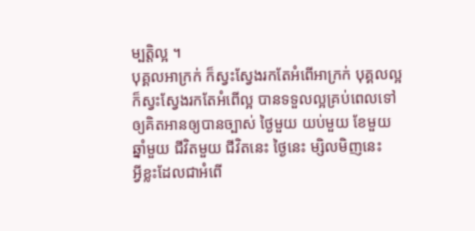ម្បត្តិល្អ ។
បុគ្គលអាក្រក់ ក៏ស្វះស្វែងរកតែអំពើអាក្រក់ បុគ្គលល្អក៏ស្វះស្វែងរកតែអំពើល្អ បានទទួលល្អគ្រប់ពេលទៅ
ឲ្យគិតអានឲ្យបានច្បាស់ ថ្ងៃមួយ យប់មួយ ខែមួយ ឆ្នាំមួយ ជីវិតមួយ ជីវិតនេះ ថ្ងៃនេះ ម្សិលមិញនេះ
អ្វីខ្លះដែលជាអំពើ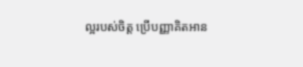ល្អរបស់ចិត្ត ប្រើបញ្ញាគិតអាន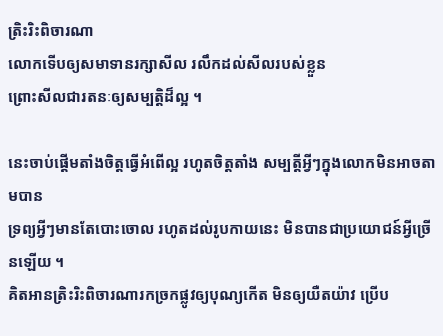ត្រិះរិះពិចារណា
លោកទើបឲ្យសមាទានរក្សាសីល រលឹកដល់សីលរបស់ខ្លួន
ព្រោះសីលជារតនៈឲ្យសម្បត្តិដ៏ល្អ ។

នេះចាប់ផ្ដើមតាំងចិត្តធ្វើអំពើល្អ រហូតចិត្តតាំង សម្បត្តីអ្វីៗក្នុងលោកមិនអាចតាមបាន
ទ្រព្យអ្វីៗមានតែបោះចោល រហូតដល់រូបកាយនេះ មិនបានជាប្រយោជន៍អ្វីច្រើនឡើយ ។
គិតអានត្រិះរិះពិចារណារកច្រកផ្លូវឲ្យបុណ្យកើត មិនឲ្យយឺតយ៉ាវ ប្រើប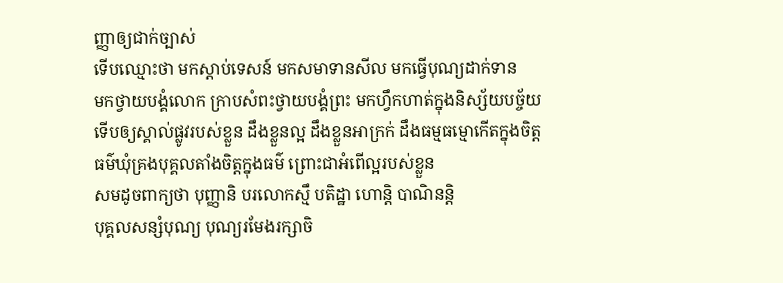ញ្ញាឲ្យជាក់ច្បាស់
ទើបឈ្មោះថា មកស្ដាប់ទេសន៍ មកសមាទានសីល មកធ្វើបុណ្យដាក់ទាន
មកថ្វាយបង្គំលោក ក្រាបសំពះថ្វាយបង្គំព្រះ មកហ្វឹកហាត់ក្នុងនិស្ស័យបច្ច័យ
ទើបឲ្យស្គាល់ផ្លូវរបស់ខ្លួន ដឹងខ្លួនល្អ ដឹងខ្លួនអាក្រក់ ដឹងធម្មធម្មោកើតក្នុងចិត្ត
ធម៌ឃុំគ្រងបុគ្គលតាំងចិត្តក្នុងធម៌ ព្រោះជាអំពើល្អរបស់ខ្លួន
សមដូចពាក្យថា បុញ្ញានិ បរលោកស្មឹ បតិដ្ឋា ហោន្តិ បាណិនន្តិ
បុគ្គលសន្សំបុណ្យ បុណ្យរមែងរក្សាចិ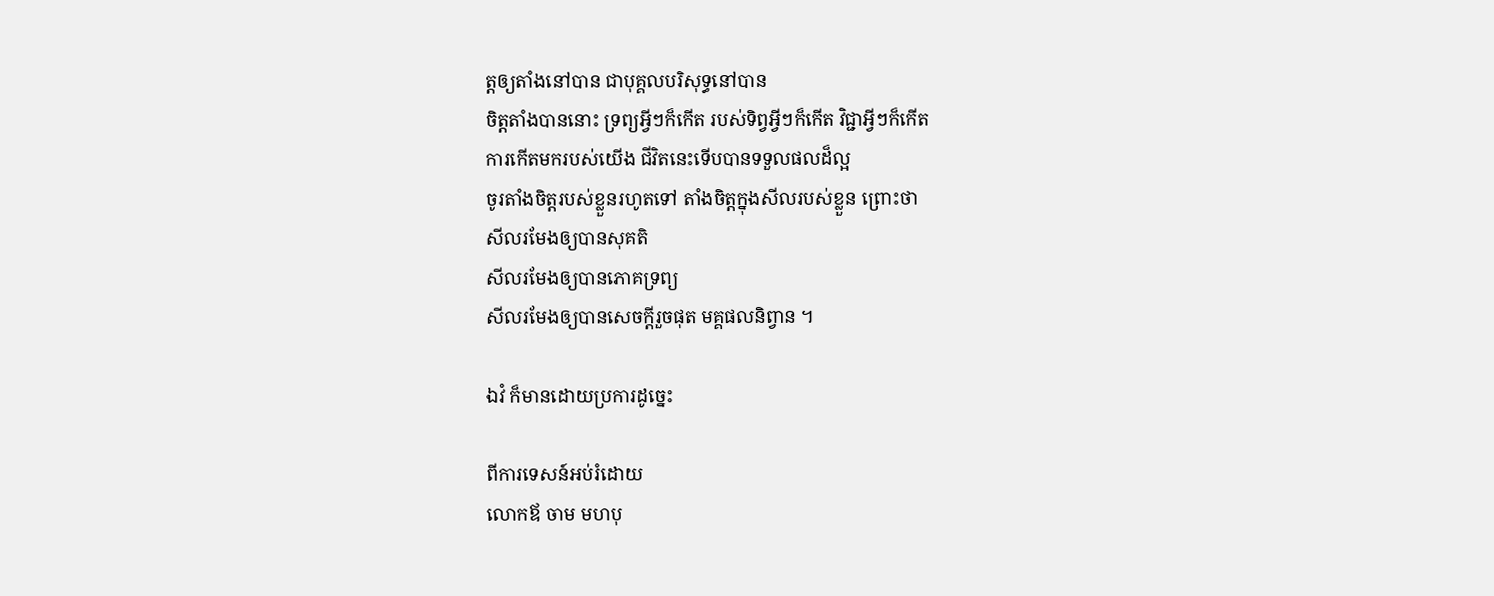ត្តឲ្យតាំងនៅបាន ជាបុគ្គលបរិសុទ្ធនៅបាន
ចិត្តតាំងបាននោះ ទ្រព្យអ្វីៗក៏កើត របស់ទិព្វអ្វីៗក៏កើត វិជ្ជាអ្វីៗក៏កើត
ការកើតមករបស់យើង ជីវិតនេះទើបបានទទួលផលដ៏ល្អ
ចូរតាំងចិត្តរបស់ខ្លួនរហូតទៅ តាំងចិត្តក្នុងសីលរបស់ខ្លួន ព្រោះថា
សីលរមែងឲ្យបានសុគតិ
សីលរមែងឲ្យបានភោគទ្រព្យ
សីលរមែងឲ្យបានសេចក្ដីរួចផុត មគ្គផលនិព្វាន ។

ឯវំ ក៏មានដោយប្រការដូច្នេះ

ពីការទេសន៍អប់រំដោយ
លោកឪ ចាម មហបុ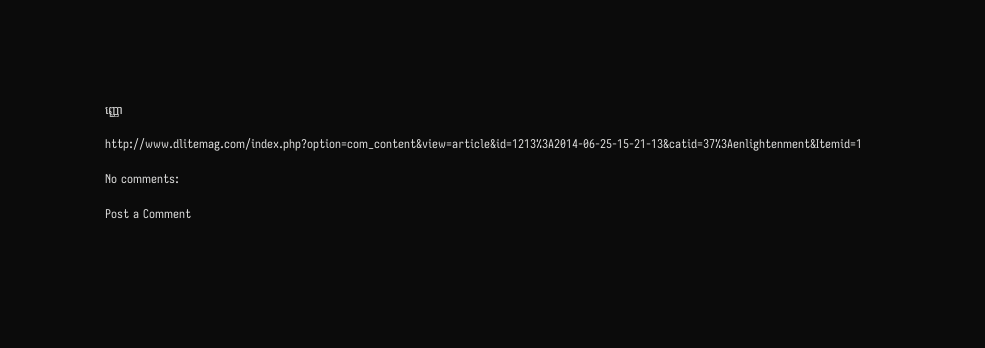ញ្ញោ

http://www.dlitemag.com/index.php?option=com_content&view=article&id=1213%3A2014-06-25-15-21-13&catid=37%3Aenlightenment&Itemid=1

No comments:

Post a Comment